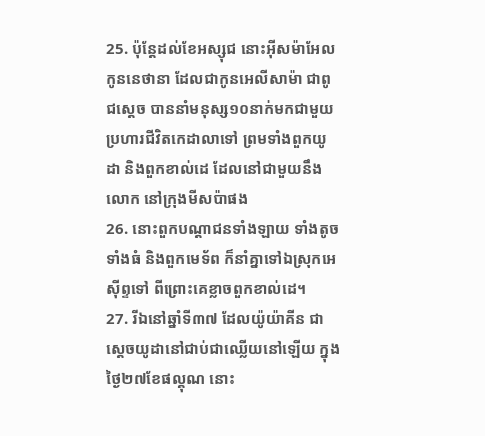25. ប៉ុន្តែដល់ខែអស្សុជ នោះអ៊ីសម៉ាអែល កូននេថានា ដែលជាកូនអេលីសាម៉ា ជាពូជស្តេច បាននាំមនុស្ស១០នាក់មកជាមួយ ប្រហារជីវិតកេដាលាទៅ ព្រមទាំងពួកយូដា និងពួកខាល់ដេ ដែលនៅជាមួយនឹងលោក នៅក្រុងមីសប៉ាផង
26. នោះពួកបណ្តាជនទាំងឡាយ ទាំងតូច ទាំងធំ និងពួកមេទ័ព ក៏នាំគ្នាទៅឯស្រុកអេស៊ីព្ទទៅ ពីព្រោះគេខ្លាចពួកខាល់ដេ។
27. រីឯនៅឆ្នាំទី៣៧ ដែលយ៉ូយ៉ាគីន ជាស្តេចយូដានៅជាប់ជាឈ្លើយនៅឡើយ ក្នុងថ្ងៃ២៧ខែផល្គុណ នោះ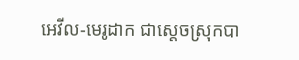អេវីល-មេរូដាក ជាស្តេចស្រុកបា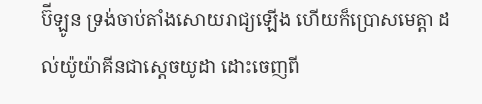ប៊ីឡូន ទ្រង់ចាប់តាំងសោយរាជ្យឡើង ហើយក៏ប្រោសមេត្តា ដល់យ៉ូយ៉ាគីនជាស្តេចយូដា ដោះចេញពី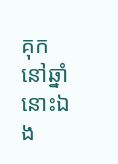គុក នៅឆ្នាំនោះឯង